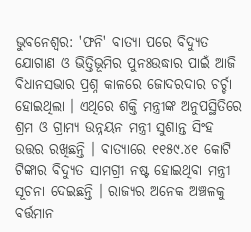ଭୁବନେଶ୍ବର: 'ଫନି' ବାତ୍ୟା ପରେ ବିଦ୍ୟୁତ ଯୋଗାଣ ଓ ଭିତ୍ତିଭୂମିର ପୁନଃଉଦ୍ଧାର ପାଇଁ ଆଜି ବିଧାନସଭାର ପ୍ରଶ୍ନ କାଳରେ ଜୋଦରଦାର ଚର୍ଚ୍ଚା ହୋଇଥିଲା । ଏଥିରେ ଶକ୍ତି ମନ୍ତ୍ରୀଙ୍କ ଅନୁପସ୍ଥିତିରେ ଶ୍ରମ ଓ ଗ୍ରାମ୍ୟ ଉନ୍ନୟନ ମନ୍ତ୍ରୀ ସୁଶାନ୍ତ ସିଂହ ଉତ୍ତର ରଖିଛନ୍ତି । ବାତ୍ୟାରେ ୧୧୫୯.୪୧ କୋଟି ଟିଙ୍କାର ବିଦ୍ୟୁତ ସାମଗ୍ରୀ ନଷ୍ଟ ହୋଇଥିବା ମନ୍ତ୍ରୀ ସୂଚନା ଦେଇଛନ୍ତି । ରାଜ୍ୟର ଅନେକ ଅଞ୍ଚଳକୁ ବର୍ତ୍ତମାନ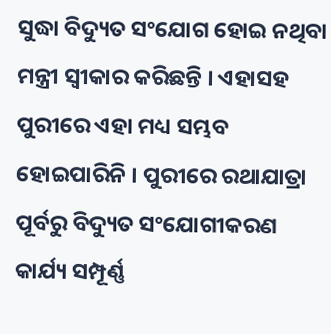ସୁଦ୍ଧା ବିଦ୍ୟୁତ ସଂଯୋଗ ହୋଇ ନଥିବା ମନ୍ତ୍ରୀ ସ୍ବୀକାର କରିଛନ୍ତି । ଏହାସହ ପୁରୀରେ ଏହା ମଧ୍ୟ ସମ୍ଭବ ହୋଇପାରିନି । ପୁରୀରେ ରଥାଯାତ୍ରା ପୂର୍ବରୁ ବିଦ୍ୟୁତ ସଂଯୋଗୀକରଣ କାର୍ଯ୍ୟ ସମ୍ପୂର୍ଣ୍ଣ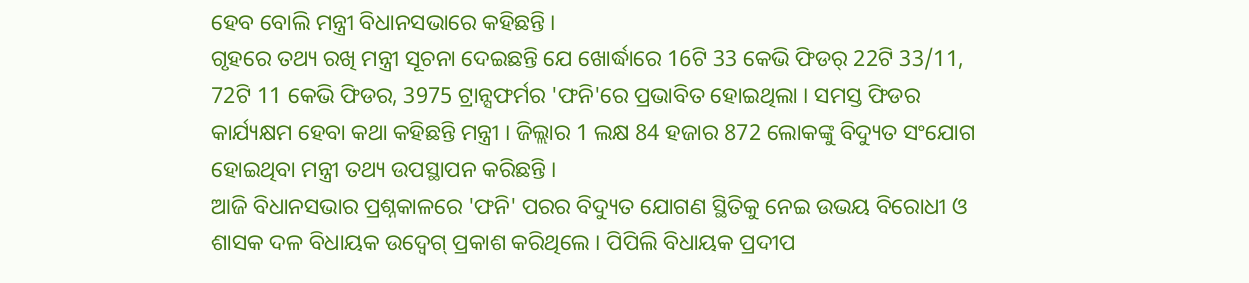ହେବ ବୋଲି ମନ୍ତ୍ରୀ ବିଧାନସଭାରେ କହିଛନ୍ତି ।
ଗୃହରେ ତଥ୍ୟ ରଖି ମନ୍ତ୍ରୀ ସୂଚନା ଦେଇଛନ୍ତି ଯେ ଖୋର୍ଦ୍ଧାରେ 16ଟି 33 କେଭି ଫିଡର୍ 22ଟି 33/11, 72ଟି 11 କେଭି ଫିଡର, 3975 ଟ୍ରାନ୍ସଫର୍ମର 'ଫନି'ରେ ପ୍ରଭାବିତ ହୋଇଥିଲା । ସମସ୍ତ ଫିଡର କାର୍ଯ୍ୟକ୍ଷମ ହେବା କଥା କହିଛନ୍ତି ମନ୍ତ୍ରୀ । ଜିଲ୍ଲାର 1 ଲକ୍ଷ 84 ହଜାର 872 ଲୋକଙ୍କୁ ବିଦ୍ୟୁତ ସଂଯୋଗ ହୋଇଥିବା ମନ୍ତ୍ରୀ ତଥ୍ୟ ଉପସ୍ଥାପନ କରିଛନ୍ତି ।
ଆଜି ବିଧାନସଭାର ପ୍ରଶ୍ନକାଳରେ 'ଫନି' ପରର ବିଦ୍ୟୁତ ଯୋଗଣ ସ୍ଥିତିକୁ ନେଇ ଉଭୟ ବିରୋଧୀ ଓ ଶାସକ ଦଳ ବିଧାୟକ ଉଦ୍ବେଗ୍ ପ୍ରକାଶ କରିଥିଲେ । ପିପିଲି ବିଧାୟକ ପ୍ରଦୀପ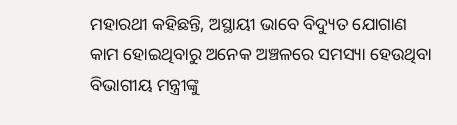ମହାରଥୀ କହିଛନ୍ତି, ଅସ୍ଥାୟୀ ଭାବେ ବିଦ୍ୟୁତ ଯୋଗାଣ କାମ ହୋଇଥିବାରୁ ଅନେକ ଅଞ୍ଚଳରେ ସମସ୍ୟା ହେଉଥିବା ବିଭାଗୀୟ ମନ୍ତ୍ରୀଙ୍କୁ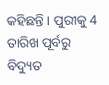କହିଛନ୍ତି । ପୁରୀକୁ 4 ତାରିଖ ପୂର୍ବରୁ ବିଦ୍ୟୁତ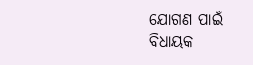ଯୋଗଣ ପାଇଁ ବିଧାୟକ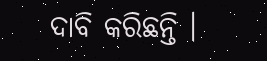ଦାବି କରିଛନ୍ତି ।